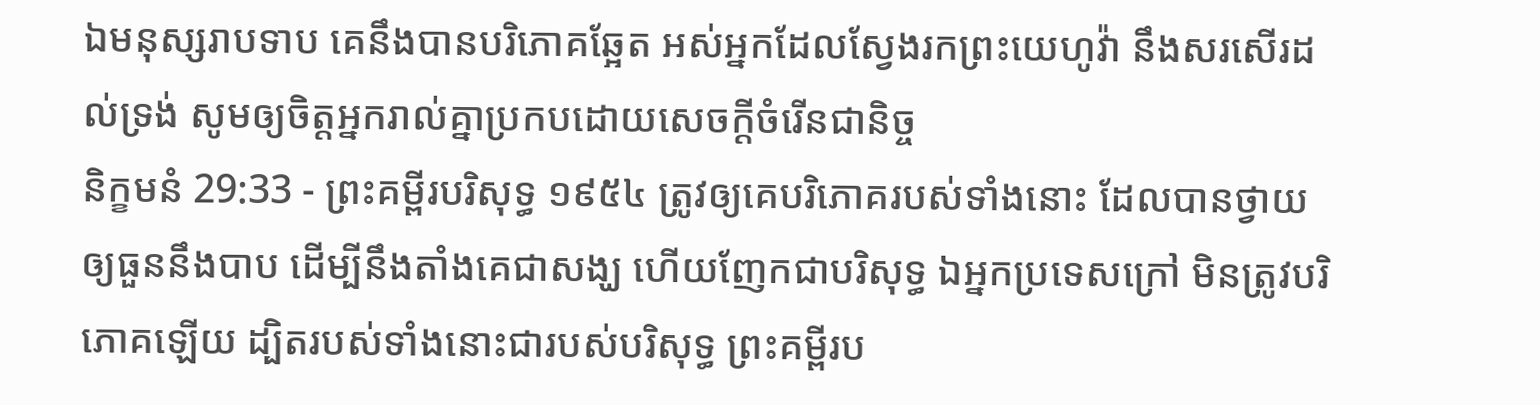ឯមនុស្សរាបទាប គេនឹងបានបរិភោគឆ្អែត អស់អ្នកដែលស្វែងរកព្រះយេហូវ៉ា នឹងសរសើរដល់ទ្រង់ សូមឲ្យចិត្តអ្នករាល់គ្នាប្រកបដោយសេចក្ដីចំរើនជានិច្ច
និក្ខមនំ 29:33 - ព្រះគម្ពីរបរិសុទ្ធ ១៩៥៤ ត្រូវឲ្យគេបរិភោគរបស់ទាំងនោះ ដែលបានថ្វាយឲ្យធួននឹងបាប ដើម្បីនឹងតាំងគេជាសង្ឃ ហើយញែកជាបរិសុទ្ធ ឯអ្នកប្រទេសក្រៅ មិនត្រូវបរិភោគឡើយ ដ្បិតរបស់ទាំងនោះជារបស់បរិសុទ្ធ ព្រះគម្ពីរប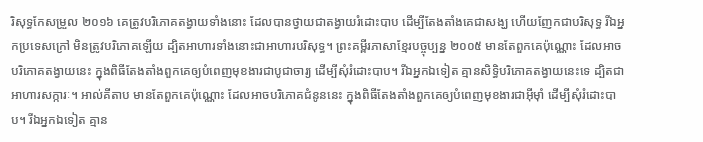រិសុទ្ធកែសម្រួល ២០១៦ គេត្រូវបរិភោគតង្វាយទាំងនោះ ដែលបានថ្វាយជាតង្វាយរំដោះបាប ដើម្បីតែងតាំងគេជាសង្ឃ ហើយញែកជាបរិសុទ្ធ រីឯអ្នកប្រទេសក្រៅ មិនត្រូវបរិភោគឡើយ ដ្បិតអាហារទាំងនោះជាអាហារបរិសុទ្ធ។ ព្រះគម្ពីរភាសាខ្មែរបច្ចុប្បន្ន ២០០៥ មានតែពួកគេប៉ុណ្ណោះ ដែលអាចបរិភោគតង្វាយនេះ ក្នុងពិធីតែងតាំងពួកគេឲ្យបំពេញមុខងារជាបូជាចារ្យ ដើម្បីសុំរំដោះបាប។ រីឯអ្នកឯទៀត គ្មានសិទ្ធិបរិភោគតង្វាយនេះទេ ដ្បិតជាអាហារសក្ការៈ។ អាល់គីតាប មានតែពួកគេប៉ុណ្ណោះ ដែលអាចបរិភោគជំនូននេះ ក្នុងពិធីតែងតាំងពួកគេឲ្យបំពេញមុខងារជាអ៊ីមុាំ ដើម្បីសុំរំដោះបាប។ រីឯអ្នកឯទៀត គ្មាន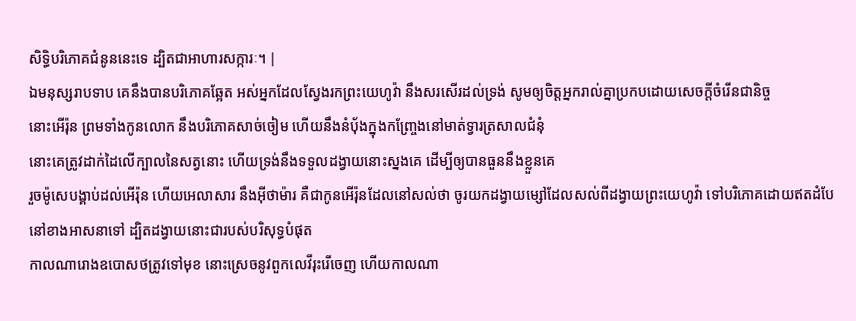សិទ្ធិបរិភោគជំនូននេះទេ ដ្បិតជាអាហារសក្ការៈ។ |
ឯមនុស្សរាបទាប គេនឹងបានបរិភោគឆ្អែត អស់អ្នកដែលស្វែងរកព្រះយេហូវ៉ា នឹងសរសើរដល់ទ្រង់ សូមឲ្យចិត្តអ្នករាល់គ្នាប្រកបដោយសេចក្ដីចំរើនជានិច្ច
នោះអើរ៉ុន ព្រមទាំងកូនលោក នឹងបរិភោគសាច់ចៀម ហើយនឹងនំបុ័ងក្នុងកញ្ច្រែងនៅមាត់ទ្វារត្រសាលជំនុំ
នោះគេត្រូវដាក់ដៃលើក្បាលនៃសត្វនោះ ហើយទ្រង់នឹងទទួលដង្វាយនោះស្នងគេ ដើម្បីឲ្យបានធួននឹងខ្លួនគេ
រួចម៉ូសេបង្គាប់ដល់អើរ៉ុន ហើយអេលាសារ នឹងអ៊ីថាម៉ារ គឺជាកូនអើរ៉ុនដែលនៅសល់ថា ចូរយកដង្វាយម្សៅដែលសល់ពីដង្វាយព្រះយេហូវ៉ា ទៅបរិភោគដោយឥតដំបែនៅខាងអាសនាទៅ ដ្បិតដង្វាយនោះជារបស់បរិសុទ្ធបំផុត
កាលណារោងឧបោសថត្រូវទៅមុខ នោះស្រេចនូវពួកលេវីរុះរើចេញ ហើយកាលណា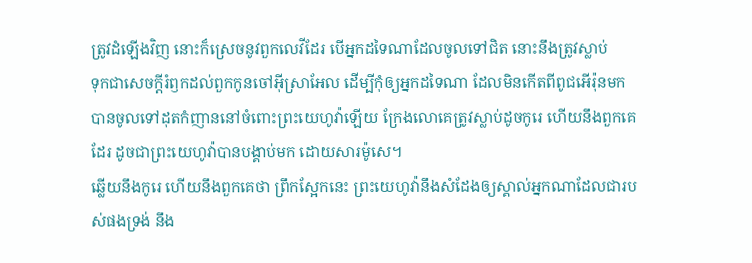ត្រូវដំឡើងវិញ នោះក៏ស្រេចនូវពួកលេវីដែរ បើអ្នកដទៃណាដែលចូលទៅជិត នោះនឹងត្រូវស្លាប់
ទុកជាសេចក្ដីរំឭកដល់ពួកកូនចៅអ៊ីស្រាអែល ដើម្បីកុំឲ្យអ្នកដទៃណា ដែលមិនកើតពីពូជអើរ៉ុនមក បានចូលទៅដុតកំញាននៅចំពោះព្រះយេហូវ៉ាឡើយ ក្រែងលោគេត្រូវស្លាប់ដូចកូរេ ហើយនឹងពួកគេដែរ ដូចជាព្រះយេហូវ៉ាបានបង្គាប់មក ដោយសារម៉ូសេ។
ឆ្លើយនឹងកូរេ ហើយនឹងពួកគេថា ព្រឹកស្អែកនេះ ព្រះយេហូវ៉ានឹងសំដែងឲ្យស្គាល់អ្នកណាដែលជារបស់ផងទ្រង់ នឹង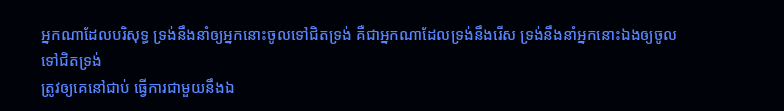អ្នកណាដែលបរិសុទ្ធ ទ្រង់នឹងនាំឲ្យអ្នកនោះចូលទៅជិតទ្រង់ គឺជាអ្នកណាដែលទ្រង់នឹងរើស ទ្រង់នឹងនាំអ្នកនោះឯងឲ្យចូលទៅជិតទ្រង់
ត្រូវឲ្យគេនៅជាប់ ធ្វើការជាមួយនឹងឯ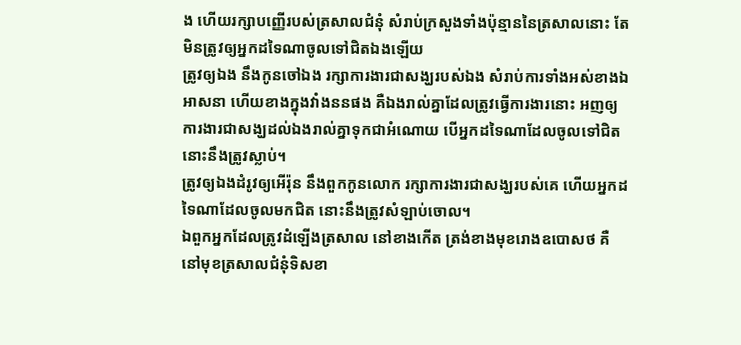ង ហើយរក្សាបញ្ញើរបស់ត្រសាលជំនុំ សំរាប់ក្រសួងទាំងប៉ុន្មាននៃត្រសាលនោះ តែមិនត្រូវឲ្យអ្នកដទៃណាចូលទៅជិតឯងឡើយ
ត្រូវឲ្យឯង នឹងកូនចៅឯង រក្សាការងារជាសង្ឃរបស់ឯង សំរាប់ការទាំងអស់ខាងឯអាសនា ហើយខាងក្នុងវាំងននផង គឺឯងរាល់គ្នាដែលត្រូវធ្វើការងារនោះ អញឲ្យការងារជាសង្ឃដល់ឯងរាល់គ្នាទុកជាអំណោយ បើអ្នកដទៃណាដែលចូលទៅជិត នោះនឹងត្រូវស្លាប់។
ត្រូវឲ្យឯងដំរូវឲ្យអើរ៉ុន នឹងពួកកូនលោក រក្សាការងារជាសង្ឃរបស់គេ ហើយអ្នកដទៃណាដែលចូលមកជិត នោះនឹងត្រូវសំឡាប់ចោល។
ឯពួកអ្នកដែលត្រូវដំឡើងត្រសាល នៅខាងកើត ត្រង់ខាងមុខរោងឧបោសថ គឺនៅមុខត្រសាលជំនុំទិសខា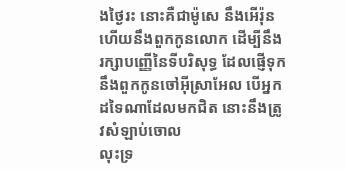ងថ្ងៃរះ នោះគឺជាម៉ូសេ នឹងអើរ៉ុន ហើយនឹងពួកកូនលោក ដើម្បីនឹងរក្សាបញ្ញើនៃទីបរិសុទ្ធ ដែលផ្ញើទុកនឹងពួកកូនចៅអ៊ីស្រាអែល បើអ្នកដទៃណាដែលមកជិត នោះនឹងត្រូវសំឡាប់ចោល
លុះទ្រ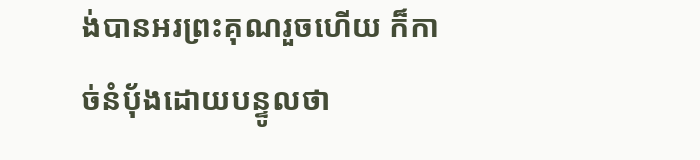ង់បានអរព្រះគុណរួចហើយ ក៏កាច់នំបុ័ងដោយបន្ទូលថា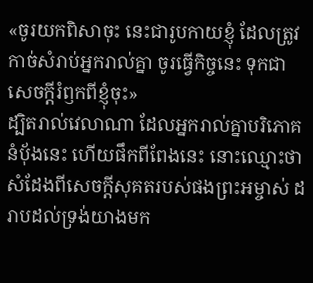«ចូរយកពិសាចុះ នេះជារូបកាយខ្ញុំ ដែលត្រូវកាច់សំរាប់អ្នករាល់គ្នា ចូរធ្វើកិច្ចនេះ ទុកជាសេចក្ដីរំឭកពីខ្ញុំចុះ»
ដ្បិតរាល់វេលាណា ដែលអ្នករាល់គ្នាបរិភោគនំបុ័ងនេះ ហើយផឹកពីពែងនេះ នោះឈ្មោះថាសំដែងពីសេចក្ដីសុគតរបស់ផងព្រះអម្ចាស់ ដរាបដល់ទ្រង់យាងមក